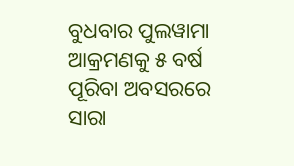ବୁଧବାର ପୁଲୱାମା ଆକ୍ରମଣକୁ ୫ ବର୍ଷ ପୂରିବା ଅବସରରେ ସାରା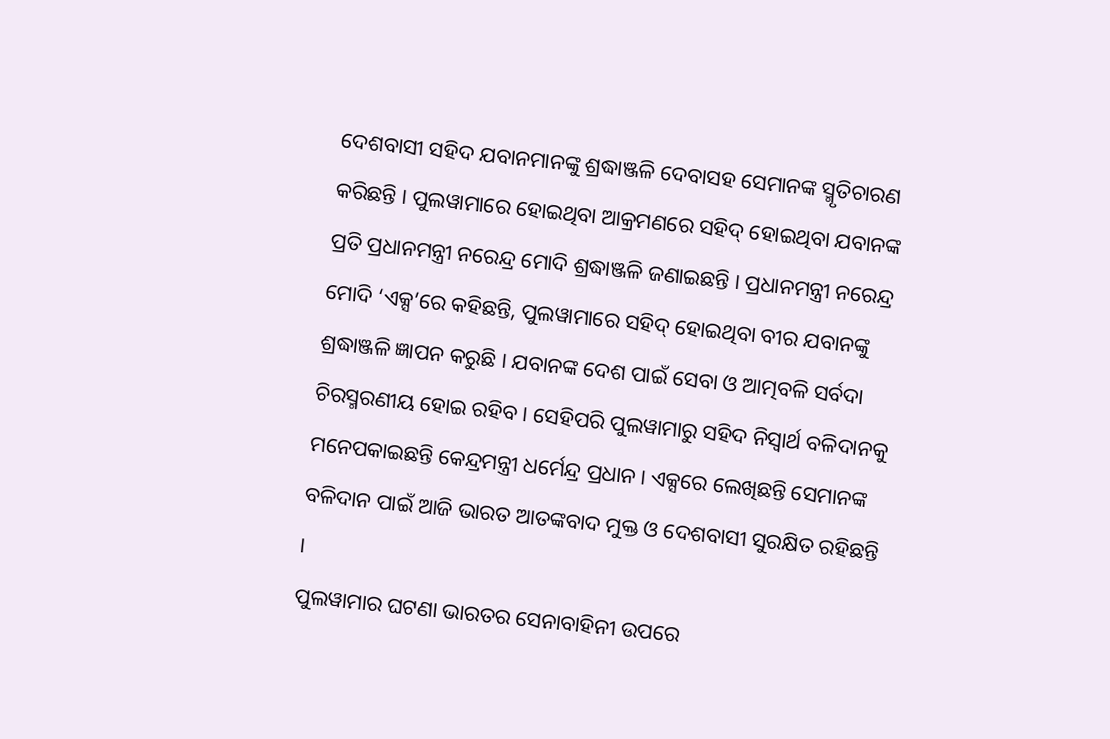ଦେଶବାସୀ ସହିଦ ଯବାନମାନଙ୍କୁ ଶ୍ରଦ୍ଧାଞ୍ଜଳି ଦେବାସହ ସେମାନଙ୍କ ସ୍ମୃତିଚାରଣ କରିଛନ୍ତି । ପୁଲୱାମାରେ ହୋଇଥିବା ଆକ୍ରମଣରେ ସହିଦ୍ ହୋଇଥିବା ଯବାନଙ୍କ ପ୍ରତି ପ୍ରଧାନମନ୍ତ୍ରୀ ନରେନ୍ଦ୍ର ମୋଦି ଶ୍ରଦ୍ଧାଞ୍ଜଳି ଜଣାଇଛନ୍ତି । ପ୍ରଧାନମନ୍ତ୍ରୀ ନରେନ୍ଦ୍ର ମୋଦି ‘ଏକ୍ସ’ରେ କହିଛନ୍ତି, ପୁଲୱାମାରେ ସହିଦ୍ ହୋଇଥିବା ବୀର ଯବାନଙ୍କୁ ଶ୍ରଦ୍ଧାଞ୍ଜଳି ଜ୍ଞାପନ କରୁଛି । ଯବାନଙ୍କ ଦେଶ ପାଇଁ ସେବା ଓ ଆତ୍ମବଳି ସର୍ବଦା ଚିରସ୍ମରଣୀୟ ହୋଇ ରହିବ । ସେହିପରି ପୁଲୱାମାରୁ ସହିଦ ନିସ୍ବାର୍ଥ ବଳିଦାନକୁ ମନେପକାଇଛନ୍ତି କେନ୍ଦ୍ରମନ୍ତ୍ରୀ ଧର୍ମେନ୍ଦ୍ର ପ୍ରଧାନ । ଏକ୍ସରେ ଲେଖିଛନ୍ତି ସେମାନଙ୍କ ବଳିଦାନ ପାଇଁ ଆଜି ଭାରତ ଆତଙ୍କବାଦ ମୁକ୍ତ ଓ ଦେଶବାସୀ ସୁରକ୍ଷିତ ରହିଛନ୍ତି ।
ପୁଲୱାମାର ଘଟଣା ଭାରତର ସେନାବାହିନୀ ଉପରେ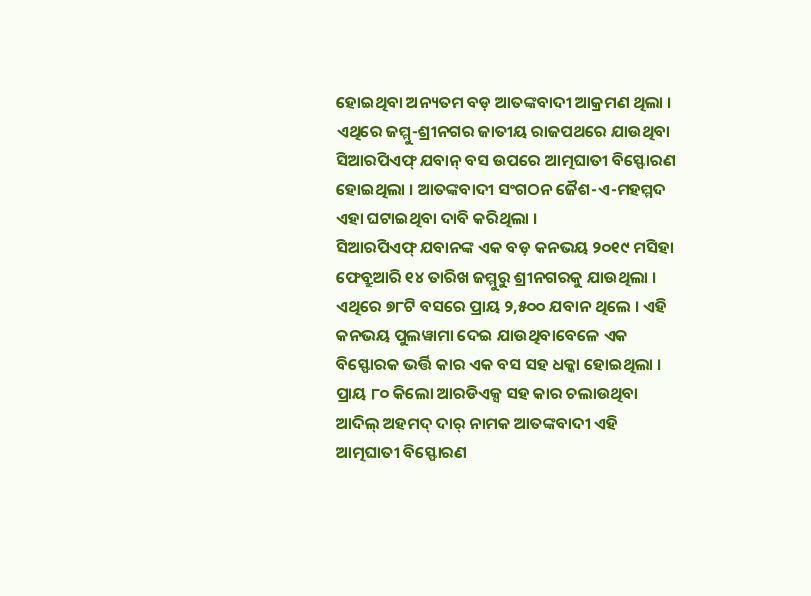ହୋଇଥିବା ଅନ୍ୟତମ ବଡ଼ ଆତଙ୍କବାଦୀ ଆକ୍ରମଣ ଥିଲା । ଏଥିରେ ଜମ୍ମୁ-ଶ୍ରୀନଗର ଜାତୀୟ ରାଜପଥରେ ଯାଉଥିବା ସିଆରପିଏଫ୍ ଯବାନ୍ ବସ ଉପରେ ଆତ୍ମଘାତୀ ବିସ୍ଫୋରଣ ହୋଇଥିଲା । ଆତଙ୍କବାଦୀ ସଂଗଠନ ଜୈଶ-ଏ-ମହମ୍ମଦ ଏହା ଘଟାଇଥିବା ଦାବି କରିଥିଲା ।
ସିଆରପିଏଫ୍ ଯବାନଙ୍କ ଏକ ବଡ଼ କନଭୟ ୨୦୧୯ ମସିହା ଫେବ୍ରୁଆରି ୧୪ ତାରିଖ ଜମ୍ମୁରୁ ଶ୍ରୀନଗରକୁ ଯାଉଥିଲା । ଏଥିରେ ୭୮ଟି ବସରେ ପ୍ରାୟ ୨,୫୦୦ ଯବାନ ଥିଲେ । ଏହି କନଭୟ ପୁଲୱାମା ଦେଇ ଯାଉଥିବାବେଳେ ଏକ ବିସ୍ଫୋରକ ଭର୍ତ୍ତି କାର ଏକ ବସ ସହ ଧକ୍କା ହୋଇଥିଲା । ପ୍ରାୟ ୮୦ କିଲୋ ଆରଡିଏକ୍ସ ସହ କାର ଚଲାଉଥିବା ଆଦିଲ୍ ଅହମଦ୍ ଦାର୍ ନାମକ ଆତଙ୍କବାଦୀ ଏହି ଆତ୍ମଘାତୀ ବିସ୍ଫୋରଣ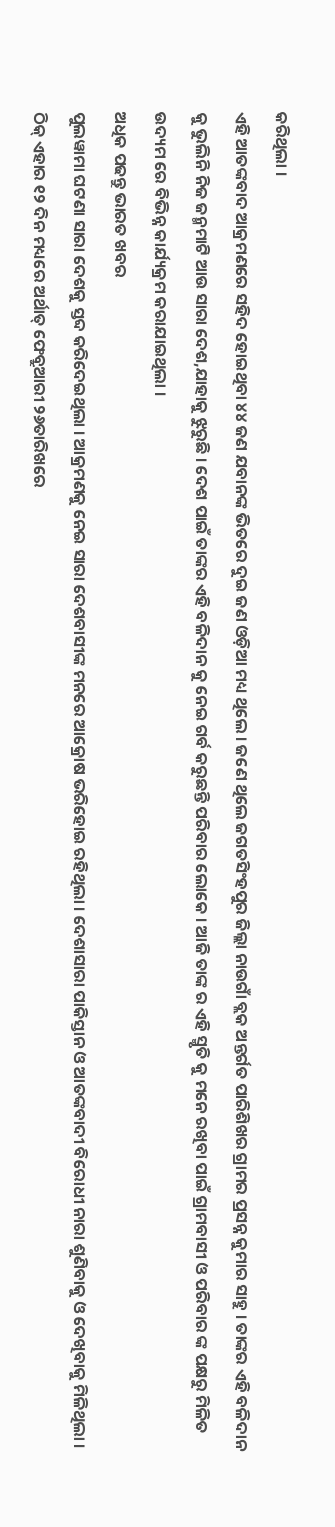କରିଥିଲା ।
ଏହି ଆତଙ୍କବାଦ ଆକ୍ରମଣରେ ସହିଦ ହୋଇଥିବା ୪୪ ଜଣ ଯବାନଙ୍କ ଭିତରେ ଦୁଇ ଜଣ ଓଡ଼ିଆ ମଧ୍ୟ ଥିଲେ । ଜଣେ ଥିଲେ ଜଗତସିଂହପୁର ଜିଲ୍ଲା ନାଉଗାଁ ବ୍ଲକ ଅନ୍ତର୍ଗତ ପାରିଶିଖର ଗ୍ରାମର ପ୍ରସନ୍ନ କୁମାର ସାହୁ । ତାଙ୍କର ଏହି ବଳିଦାନ କୁ ଭୁଲିନି ନିଜ ଜନ୍ମମାଟି ଆଉ ସାରା ଦେଶ,ଯାହାକୁ ଝୁରୁଛି । ଦେଶ ପାଇଁ ତାଙ୍କର ଏହି ବଳିଦାନ କୁ ନେଇ ଗର୍ବ କରୁଛନ୍ତି ପରିବାର ଲୋକେ । ଆଜି ତାଙ୍କ ର ଏହି ସ୍ମୃତି କୁ ମନେ ରଖିବା ପାଇଁ ଗ୍ରାମବାସୀ ଓ ପରିବାର ଙ୍କ ପକ୍ଷରୁ ମିଳିତ ଉଦ୍ୟମ ରେ ବିଭିନ୍ନ କାର୍ଯ୍ୟକ୍ରମ କରାଯାଇଥିଲା ।
ଅଧିକ ପଢନ୍ତୁ ଭାରତ ଖବର
ପୁଲୱାମା ଘଟଣା ସାରା ଦେଶକୁ ସ୍ତବ୍ଦ କରିଦେଇଥିଲା । ଆକ୍ରମଣକୁ ନେଇ ସାରା ଦେଶବାସୀଙ୍କ ମନରେ ଆକ୍ରୋଷ ଭରିହୋଇ ରହିଥିଲା । ଦେଶାସାରା ପାକିସ୍ତାନ ଓ ଆତଙ୍କବାଦୀ ବିରୋଧୀ ନାରା ଶୁଣିବାକୁ ଓ ଦେଖିବାକୁ ମିଳିଥିଲା । ଠିକ୍ ଏହାର ୧୨ ଦିନ ମଧ୍ୟରେ ଅର୍ଥାତ୍ ଫେବ୍ରୁଆରୀ ୨୬ତାରିଖରେ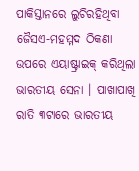ପାକିସ୍ତାନରେ ଲୁଚିରହିଥିବା ଜୈସଏ-ମହମ୍ମଦ ଠିକଣା ଉପରେ ଏୟାଷ୍ଟ୍ରାଇକ୍ କରିଥିଲା ଭାରତୀୟ ସେନା । ପାଖାପାଖି ରାତି ୩ଟାରେ ଭାରତୀୟ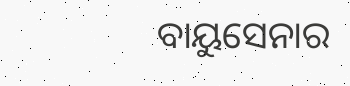ବାୟୁସେନାର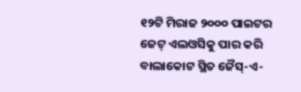୧୨ଟି ମିରାଜ ୨୦୦୦ ପାଇଟର ଜେଟ୍ ଏଲଓସିକୁ ପାର କରି ବାଲାକୋଟ ସ୍ଥିତ ଜୈସ୍-ଏ-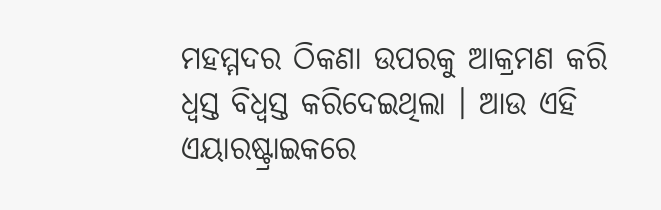ମହମ୍ମଦର ଠିକଣା ଉପରକୁ ଆକ୍ରମଣ କରି ଧ୍ୱସ୍ତ ବିଧ୍ୱସ୍ତ କରିଦେଇଥିଲା । ଆଉ ଏହି ଏୟାରଷ୍ଟ୍ରାଇକରେ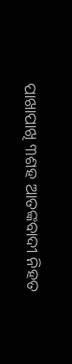ପାଖାପାଖି ୩ଶହ ଆତଙ୍କବାଦୀ ନିହତ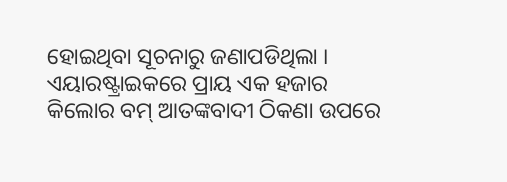ହୋଇଥିବା ସୂଚନାରୁ ଜଣାପଡିଥିଲା । ଏୟାରଷ୍ଟ୍ରାଇକରେ ପ୍ରାୟ ଏକ ହଜାର କିଲୋର ବମ୍ ଆତଙ୍କବାଦୀ ଠିକଣା ଉପରେ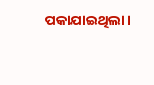ପକାଯାଇଥିଲା ।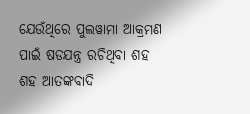ଯେଉଁଥିରେ ପୁଲୱାମା ଆକ୍ରମଣ ପାଇଁ ଷଡଯନ୍ତ୍ର ରଚିଥିବା ଶହ ଶହ ଆତଙ୍କବାଦି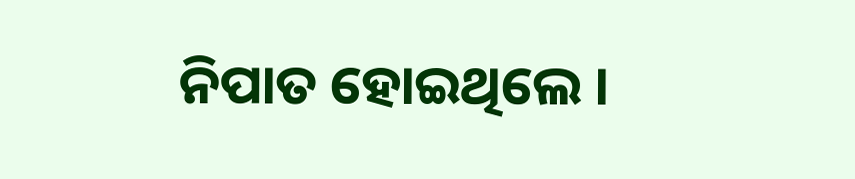ନିପାତ ହୋଇଥିଲେ ।